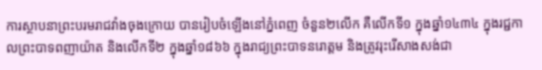ការស្ថាបនាព្រះបរមរាជវាំងចុងក្រោយ បានរៀបចំឡើងនៅភ្នំពេញ ចំនួន២លើក គឺលើកទី១ ក្នុងឆ្នាំ១៤៣៤ ក្នុងរជ្ជកាលព្រះបាទពញាយ៉ាត និងលើកទី២ ក្នុងឆ្នាំ១៨៦៦ ក្នុងរាជ្យព្រះបាទនរោត្ដម និងត្រូវរុះរើសាងសង់ជា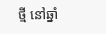ថ្មី នៅឆ្នាំ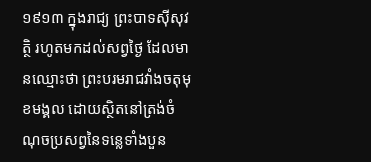១៩១៣ ក្នុងរាជ្យ ព្រះបាទស៊ីសុវត្ថិ រហូតមកដល់សព្វថ្ងៃ ដែលមានឈ្មោះថា ព្រះបរមរាជវាំងចតុមុខមង្គល ដោយស្ថិតនៅត្រង់ចំណុចប្រសព្វនៃទន្លេទាំងបួន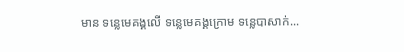មាន ទន្លេមេគង្គលើ ទន្លេមេគង្គក្រោម ទន្លេបាសាក់...